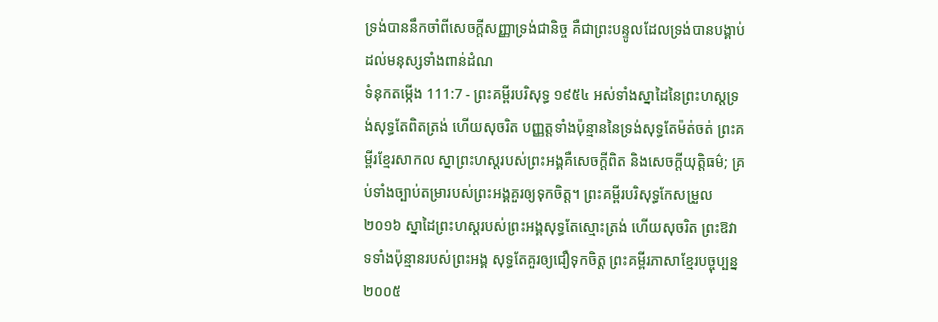ទ្រង់បាននឹកចាំពីសេចក្ដីសញ្ញាទ្រង់ជានិច្ច គឺជាព្រះបន្ទូលដែលទ្រង់បានបង្គាប់ដល់មនុស្សទាំងពាន់ដំណ
ទំនុកតម្កើង 111:7 - ព្រះគម្ពីរបរិសុទ្ធ ១៩៥៤ អស់ទាំងស្នាដៃនៃព្រះហស្តទ្រង់សុទ្ធតែពិតត្រង់ ហើយសុចរិត បញ្ញត្តទាំងប៉ុន្មាននៃទ្រង់សុទ្ធតែម៉ត់ចត់ ព្រះគម្ពីរខ្មែរសាកល ស្នាព្រះហស្តរបស់ព្រះអង្គគឺសេចក្ដីពិត និងសេចក្ដីយុត្តិធម៌; គ្រប់ទាំងច្បាប់តម្រារបស់ព្រះអង្គគួរឲ្យទុកចិត្ត។ ព្រះគម្ពីរបរិសុទ្ធកែសម្រួល ២០១៦ ស្នាដៃព្រះហស្តរបស់ព្រះអង្គសុទ្ធតែស្មោះត្រង់ ហើយសុចរិត ព្រះឱវាទទាំងប៉ុន្មានរបស់ព្រះអង្គ សុទ្ធតែគួរឲ្យជឿទុកចិត្ត ព្រះគម្ពីរភាសាខ្មែរបច្ចុប្បន្ន ២០០៥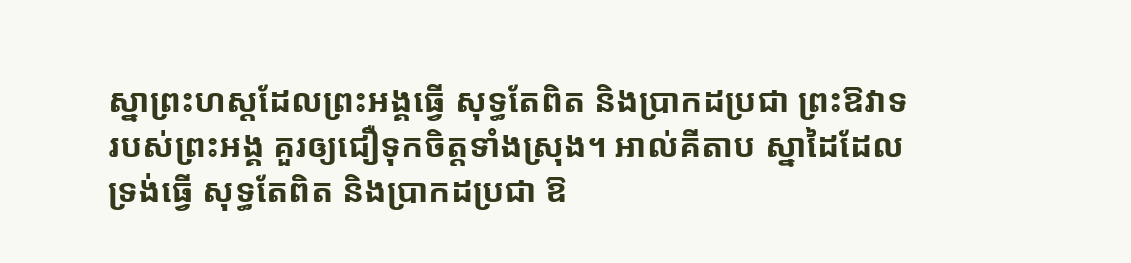ស្នាព្រះហស្ដដែលព្រះអង្គធ្វើ សុទ្ធតែពិត និងប្រាកដប្រជា ព្រះឱវាទរបស់ព្រះអង្គ គួរឲ្យជឿទុកចិត្តទាំងស្រុង។ អាល់គីតាប ស្នាដៃដែលទ្រង់ធ្វើ សុទ្ធតែពិត និងប្រាកដប្រជា ឱ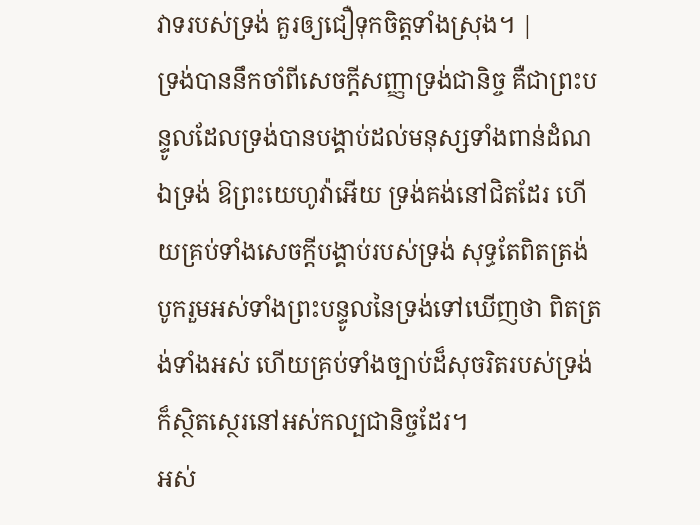វាទរបស់ទ្រង់ គួរឲ្យជឿទុកចិត្តទាំងស្រុង។ |
ទ្រង់បាននឹកចាំពីសេចក្ដីសញ្ញាទ្រង់ជានិច្ច គឺជាព្រះបន្ទូលដែលទ្រង់បានបង្គាប់ដល់មនុស្សទាំងពាន់ដំណ
ឯទ្រង់ ឱព្រះយេហូវ៉ាអើយ ទ្រង់គង់នៅជិតដែរ ហើយគ្រប់ទាំងសេចក្ដីបង្គាប់របស់ទ្រង់ សុទ្ធតែពិតត្រង់
បូករួមអស់ទាំងព្រះបន្ទូលនៃទ្រង់ទៅឃើញថា ពិតត្រង់ទាំងអស់ ហើយគ្រប់ទាំងច្បាប់ដ៏សុចរិតរបស់ទ្រង់ ក៏ស្ថិតស្ថេរនៅអស់កល្បជានិច្ចដែរ។
អស់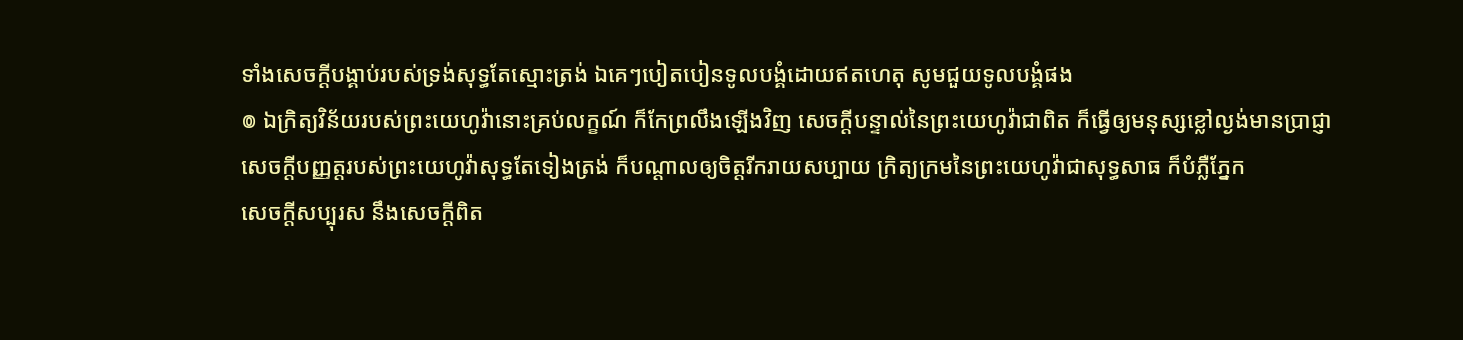ទាំងសេចក្ដីបង្គាប់របស់ទ្រង់សុទ្ធតែស្មោះត្រង់ ឯគេៗបៀតបៀនទូលបង្គំដោយឥតហេតុ សូមជួយទូលបង្គំផង
៙ ឯក្រិត្យវិន័យរបស់ព្រះយេហូវ៉ានោះគ្រប់លក្ខណ៍ ក៏កែព្រលឹងឡើងវិញ សេចក្ដីបន្ទាល់នៃព្រះយេហូវ៉ាជាពិត ក៏ធ្វើឲ្យមនុស្សខ្លៅល្ងង់មានប្រាជ្ញា
សេចក្ដីបញ្ញត្តរបស់ព្រះយេហូវ៉ាសុទ្ធតែទៀងត្រង់ ក៏បណ្តាលឲ្យចិត្តរីករាយសប្បាយ ក្រិត្យក្រមនៃព្រះយេហូវ៉ាជាសុទ្ធសាធ ក៏បំភ្លឺភ្នែក
សេចក្ដីសប្បុរស នឹងសេចក្ដីពិត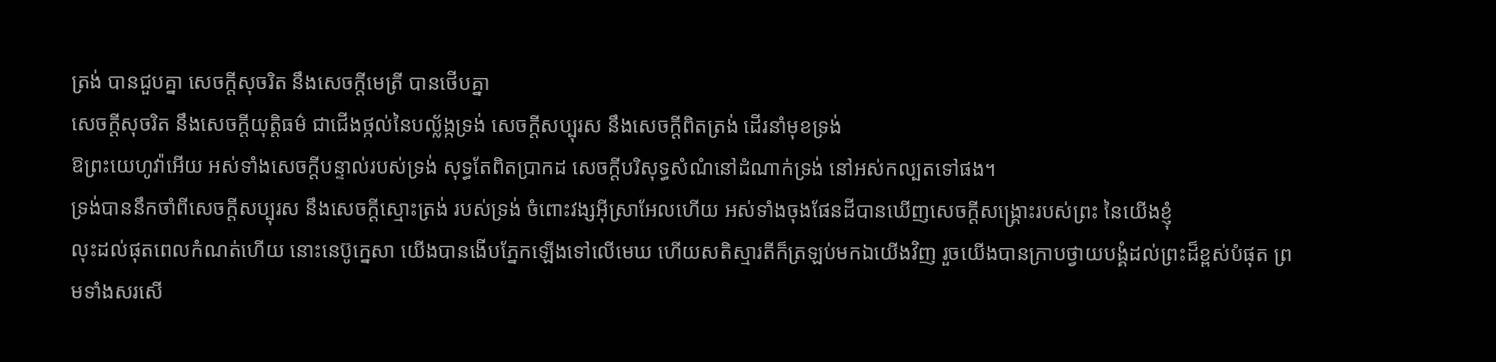ត្រង់ បានជួបគ្នា សេចក្ដីសុចរិត នឹងសេចក្ដីមេត្រី បានថើបគ្នា
សេចក្ដីសុចរិត នឹងសេចក្ដីយុត្តិធម៌ ជាជើងថ្កល់នៃបល្ល័ង្កទ្រង់ សេចក្ដីសប្បុរស នឹងសេចក្ដីពិតត្រង់ ដើរនាំមុខទ្រង់
ឱព្រះយេហូវ៉ាអើយ អស់ទាំងសេចក្ដីបន្ទាល់របស់ទ្រង់ សុទ្ធតែពិតប្រាកដ សេចក្ដីបរិសុទ្ធសំណំនៅដំណាក់ទ្រង់ នៅអស់កល្បតទៅផង។
ទ្រង់បាននឹកចាំពីសេចក្ដីសប្បុរស នឹងសេចក្ដីស្មោះត្រង់ របស់ទ្រង់ ចំពោះវង្សអ៊ីស្រាអែលហើយ អស់ទាំងចុងផែនដីបានឃើញសេចក្ដីសង្គ្រោះរបស់ព្រះ នៃយើងខ្ញុំ
លុះដល់ផុតពេលកំណត់ហើយ នោះនេប៊ូក្នេសា យើងបានងើបភ្នែកឡើងទៅលើមេឃ ហើយសតិស្មារតីក៏ត្រឡប់មកឯយើងវិញ រួចយើងបានក្រាបថ្វាយបង្គំដល់ព្រះដ៏ខ្ពស់បំផុត ព្រមទាំងសរសើ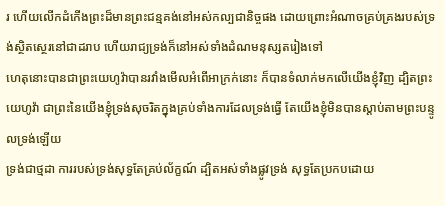រ ហើយលើកដំកើងព្រះដ៏មានព្រះជន្មគង់នៅអស់កល្បជានិច្ចផង ដោយព្រោះអំណាចគ្រប់គ្រងរបស់ទ្រង់ស្ថិតស្ថេរនៅជាដរាប ហើយរាជ្យទ្រង់ក៏នៅអស់ទាំងដំណមនុស្សតរៀងទៅ
ហេតុនោះបានជាព្រះយេហូវ៉ាបានរវាំងមើលអំពើអាក្រក់នោះ ក៏បានទំលាក់មកលើយើងខ្ញុំវិញ ដ្បិតព្រះយេហូវ៉ា ជាព្រះនៃយើងខ្ញុំទ្រង់សុចរិតក្នុងគ្រប់ទាំងការដែលទ្រង់ធ្វើ តែយើងខ្ញុំមិនបានស្តាប់តាមព្រះបន្ទូលទ្រង់ឡើយ
ទ្រង់ជាថ្មដា ការរបស់ទ្រង់សុទ្ធតែគ្រប់ល័ក្ខណ៍ ដ្បិតអស់ទាំងផ្លូវទ្រង់ សុទ្ធតែប្រកបដោយ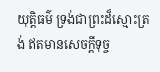យុត្តិធម៌ ទ្រង់ជាព្រះដ៏ស្មោះត្រង់ ឥតមានសេចក្ដីទុច្ច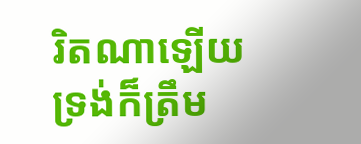រិតណាឡើយ ទ្រង់ក៏ត្រឹម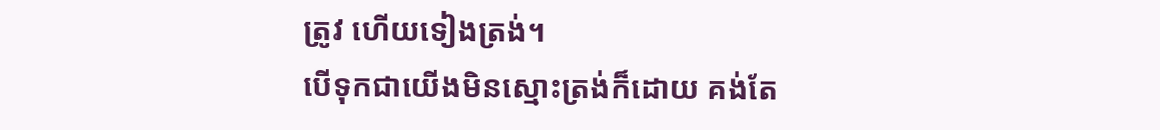ត្រូវ ហើយទៀងត្រង់។
បើទុកជាយើងមិនស្មោះត្រង់ក៏ដោយ គង់តែ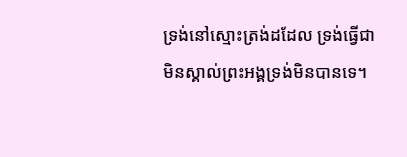ទ្រង់នៅស្មោះត្រង់ដដែល ទ្រង់ធ្វើជាមិនស្គាល់ព្រះអង្គទ្រង់មិនបានទេ។